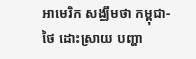អាមេរិក សង្ឈឹមថា កម្ពុជា-ថៃ ដោះស្រាយ បញ្ហា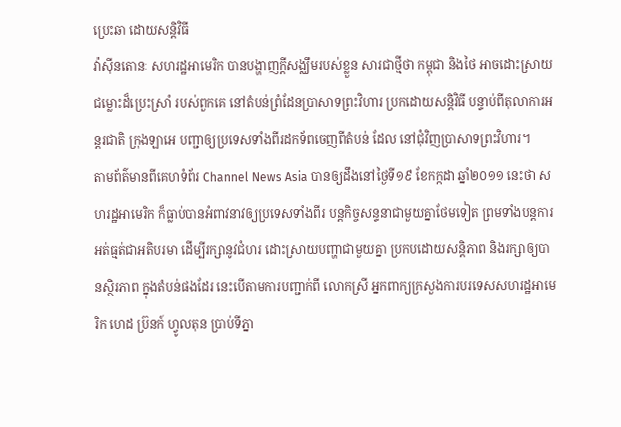ប្រេះឆា ដោយសន្តិវិធី
វ៉ាស៊ីនតោនៈ សហរដ្ឋអាមេរិក បានបង្ហាញក្តីសង្ឈឹមរបស់ខ្លួន សារជាថ្មីថា កម្ពុជា និងថៃ អាចដោះស្រាយជម្លោះដ៏ប្រេះស្រាំ របស់ពួកគេ នៅតំបន់ព្រំដែនប្រាសាទព្រះវិហារ ប្រកដោយសន្តិវិធី បន្ទាប់ពីតុលាការអន្តរជាតិ ក្រុងឡាអេ បញ្ជាឲ្យប្រទេសទាំងពីរដកទ័ពចេញពីតំបន់ ដែល នៅជុំវិញប្រាសាទព្រះវិហារ។
តាមព័ត៌មានពីគេហទំព័រ Channel News Asia បានឲ្យដឹងនៅថ្ងៃទី១៩ ខែកក្កដា ឆ្នាំ២០១១ នេះថា សហរដ្ឋអាមេរិក ក៏ធ្លាប់បានអំពាវនាវឲ្យប្រទេសទាំងពីរ បន្តកិច្ចសន្ទនាជាមួយគ្នាថែមទៀត ព្រមទាំងបន្តការអត់ធ្មត់ជាអតិបរមា ដើម្បីរក្សានូវជំហរ ដោះស្រាយបញ្ហាជាមួយគ្នា ប្រកបដោយសន្តិភាព និងរក្សាឲ្យបានស្ថិរភាព ក្នុងតំបន់ផងដែរ នេះបើតាមការបញ្ជាក់ពី លោកស្រី អ្នកពាក្យក្រសួងការបរទេសសហរដ្ឋអាមេរិក ហេដ ប្រ៊នក៍ ហ្វូលតុន ប្រាប់ទីភ្នា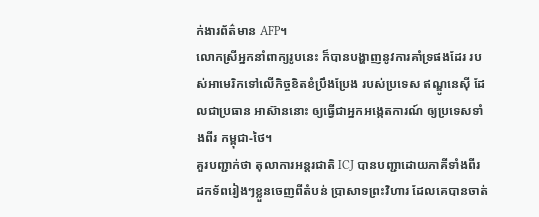ក់ងារព័ត៌មាន AFP។
លោកស្រីអ្នកនាំពាក្យរូបនេះ ក៏បានបង្ហាញនូវការគាំទ្រផងដែរ របស់អាមេរិកទៅលើកិច្ចខិតខំប្រឹងប្រែង របស់ប្រទេស ឥណ្ឌូនេស៊ី ដែលជាប្រធាន អាស៊ាននោះ ឲ្យធ្វើជាអ្នកអង្កេតការណ៍ ឲ្យប្រទេសទាំងពីរ កម្ពុជា-ថៃ។
គួរបញ្ជាក់ថា តុលាការអន្តរជាតិ ICJ បានបញ្ជាដោយភាគីទាំងពីរ ដកទ័ពរៀងៗខ្លួនចេញពីតំបន់ ប្រាសាទព្រះវិហារ ដែលគេបានចាត់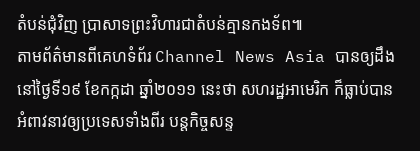តំបន់ជុំវិញ ប្រាសាទព្រះវិហារជាតំបន់គ្មានកងទ័ព៕
តាមព័ត៌មានពីគេហទំព័រ Channel News Asia បានឲ្យដឹងនៅថ្ងៃទី១៩ ខែកក្កដា ឆ្នាំ២០១១ នេះថា សហរដ្ឋអាមេរិក ក៏ធ្លាប់បានអំពាវនាវឲ្យប្រទេសទាំងពីរ បន្តកិច្ចសន្ទ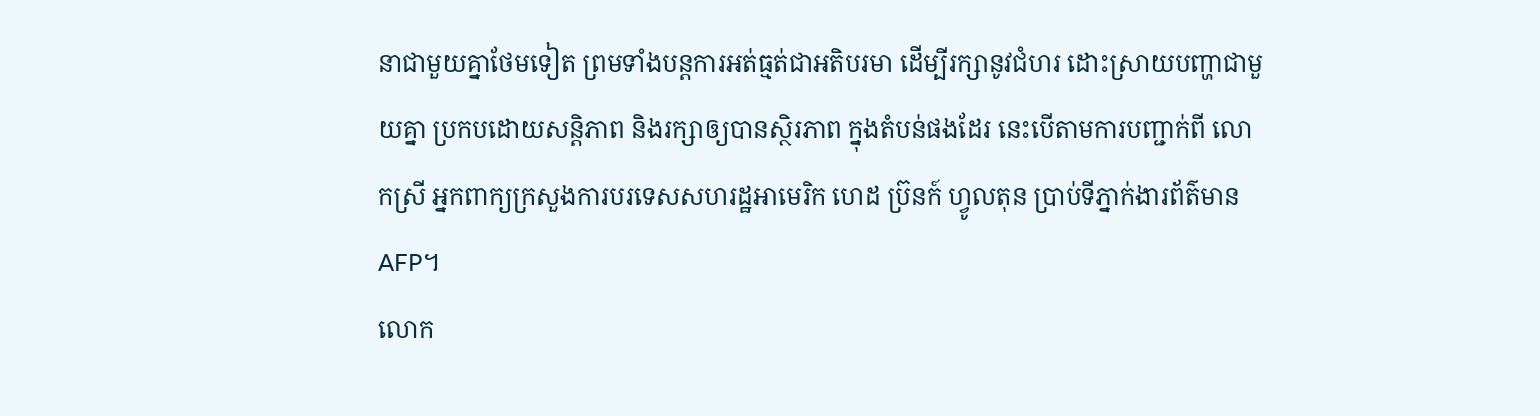នាជាមួយគ្នាថែមទៀត ព្រមទាំងបន្តការអត់ធ្មត់ជាអតិបរមា ដើម្បីរក្សានូវជំហរ ដោះស្រាយបញ្ហាជាមួយគ្នា ប្រកបដោយសន្តិភាព និងរក្សាឲ្យបានស្ថិរភាព ក្នុងតំបន់ផងដែរ នេះបើតាមការបញ្ជាក់ពី លោកស្រី អ្នកពាក្យក្រសួងការបរទេសសហរដ្ឋអាមេរិក ហេដ ប្រ៊នក៍ ហ្វូលតុន ប្រាប់ទីភ្នាក់ងារព័ត៌មាន AFP។
លោក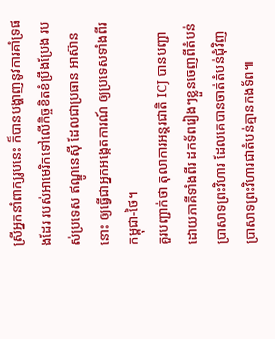ស្រីអ្នកនាំពាក្យរូបនេះ ក៏បានបង្ហាញនូវការគាំទ្រផងដែរ របស់អាមេរិកទៅលើកិច្ចខិតខំប្រឹងប្រែង របស់ប្រទេស ឥណ្ឌូនេស៊ី ដែលជាប្រធាន អាស៊ាននោះ ឲ្យធ្វើជាអ្នកអង្កេតការណ៍ ឲ្យប្រទេសទាំងពីរ កម្ពុជា-ថៃ។
គួរបញ្ជាក់ថា តុលាការអន្តរជាតិ ICJ បានបញ្ជាដោយភាគីទាំងពីរ ដកទ័ពរៀងៗខ្លួនចេញពីតំបន់ ប្រាសាទព្រះវិហារ ដែលគេបានចាត់តំបន់ជុំវិញ ប្រាសាទព្រះវិហារជាតំបន់គ្មានកងទ័ព៕